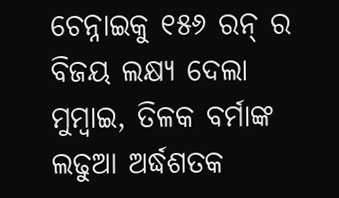ଚେନ୍ନାଇକୁ ୧୫୬ ରନ୍ ର ବିଜୟ ଲକ୍ଷ୍ୟ ଦେଲା ମୁମ୍ବାଇ, ତିଳକ ବର୍ମାଙ୍କ ଲଢୁଆ ଅର୍ଦ୍ଧଶତକ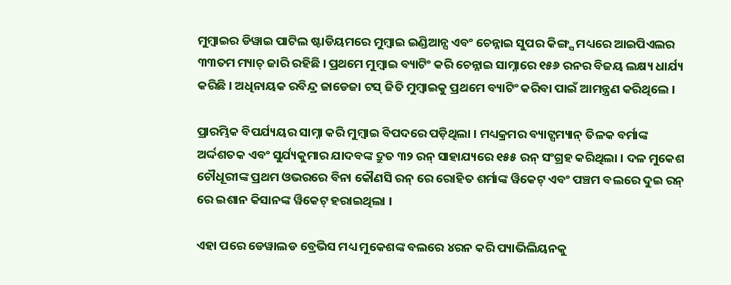ମୁମ୍ବାଇର ଡିୱାଇ ପାଟିଲ ଷ୍ଟାଡିୟମରେ ମୁମ୍ବାଇ ଇଣ୍ଡିଆନ୍ସ ଏବଂ ଚେନ୍ନାଇ ସୁପର କିଙ୍ଗ୍ସ ମଧ୍ୟରେ ଆଇପିଏଲର ୩୩ତମ ମ୍ୟାଚ୍ ଜାରି ରହିଛି । ପ୍ରଥମେ ମୁମ୍ବାଇ ବ୍ୟାଟିଂ କରି ଚେନ୍ନାଇ ସାମ୍ନାରେ ୧୫୬ ରନର ବିଜୟ ଲକ୍ଷ୍ୟ ଧାର୍ଯ୍ୟ କରିଛି । ଅଧିନାୟକ ରବିନ୍ଦ୍ର ଜାଡେଜା ଟସ୍ ଜିତି ମୁମ୍ବାଇକୁ ପ୍ରଥମେ ବ୍ୟାଟିଂ କରିବା ପାଇଁ ଆମନ୍ତ୍ରଣ କରିଥିଲେ ।

ପ୍ରାରମ୍ଭିକ ବିପର୍ଯ୍ୟୟର ସାମ୍ନା କରି ମୁମ୍ବାଇ ବିପଦରେ ପଡ଼ିଥିଲା । ମଧ୍ୟକ୍ରମର ବ୍ୟାଟ୍ସମ୍ୟାନ୍ ତିଳକ ବର୍ମାଙ୍କ ଅର୍ଦ୍ଦଶତକ ଏବଂ ସୁର୍ଯ୍ୟକୁମାର ଯାଦବଙ୍କ ଦ୍ରୁତ ୩୨ ରନ୍ ସାହାଯ୍ୟରେ ୧୫୫ ରନ୍ ସଂଗ୍ରହ କରିଥିଲା । ଦଳ ମୁକେଶ ଚୌଧୂରୀଙ୍କ ପ୍ରଥମ ଓଭରରେ ବିନା କୌଣସି ରନ୍ ରେ ରୋହିତ ଶର୍ମାଙ୍କ ୱିକେଟ୍ ଏବଂ ପଞ୍ଚମ ବଲରେ ଦୁଇ ରନ୍ ରେ ଇଶାନ କିସାନଙ୍କ ୱିକେଟ୍ ହରାଇଥିଲା ।

ଏହା ପରେ ଡେୱାଲଡ ବ୍ରେଭିସ ମଧ୍ୟ ମୁକେଶଙ୍କ ବଲରେ ୪ରନ କରି ପ୍ୟାଭିଲିୟନକୁ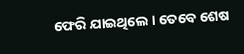ଫେରି ଯାଇଥିଲେ । ତେବେ ଶେଷ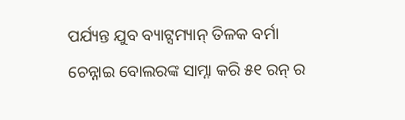ପର୍ଯ୍ୟନ୍ତ ଯୁବ ବ୍ୟାଟ୍ସମ୍ୟାନ୍ ତିଳକ ବର୍ମା ଚେନ୍ନାଇ ବୋଲରଙ୍କ ସାମ୍ନା କରି ୫୧ ରନ୍ ର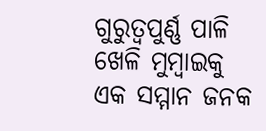ଗୁରୁତ୍ୱପୁର୍ଣ୍ଣ ପାଳି ଖେଳି ମୁମ୍ବାଇକୁ ଏକ ସମ୍ମାନ ଜନକ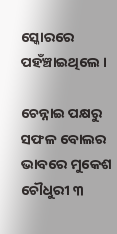ସ୍କୋରରେ ପହଁଞ୍ଚାଇଥିଲେ ।

ଚେନ୍ନାଇ ପକ୍ଷରୁ ସଫଳ ବୋଲର ଭାବରେ ମୁକେଶ ଚୌଧୁରୀ ୩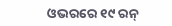ଓଭରରେ ୧୯ ରନ୍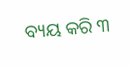ବ୍ୟୟ କରି ୩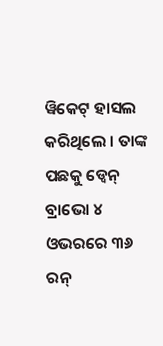ୱିକେଟ୍ ହାସଲ କରିଥିଲେ । ତାଙ୍କ ପଛକୁ ଡ୍ୱେନ୍ ବ୍ରାଭୋ ୪ ଓଭରରେ ୩୬ ରନ୍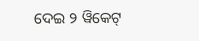ଦେଇ ୨ ୱିକେଟ୍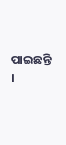ପାଇଛନ୍ତି ।